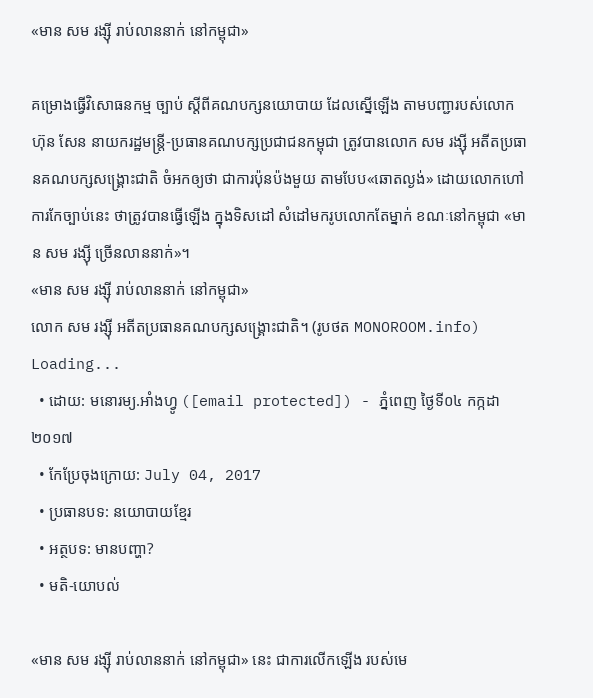«មាន សម រង្ស៊ី រាប់លាននាក់ នៅកម្ពុជា»

គម្រោងធ្វើវិសោធនកម្ម ច្បាប់ ស្ដីពីគណបក្សនយោបាយ ដែលស្នើឡើង តាមបញ្ជារបស់លោក ហ៊ុន សែន នាយករដ្ឋមន្ត្រី-ប្រធានគណបក្សប្រជាជនកម្ពុជា ត្រូវបានលោក សម រង្ស៊ី អតីតប្រធានគណបក្សសង្គ្រោះជាតិ ចំអកឲ្យថា ជាការប៉ុនប៉ងមួយ តាមបែប«ឆោតល្ងង់» ដោយលោកហៅការកែច្បាប់នេះ ថាត្រូវបានធ្វើឡើង ក្នុងទិសដៅ សំដៅមករូបលោកតែម្នាក់ ខណៈនៅកម្ពុជា «មាន សម រង្ស៊ី ច្រើនលាននាក់»។
«មាន សម រង្ស៊ី រាប់លាននាក់ នៅកម្ពុជា»
លោក សម រង្ស៊ី អតីតប្រធានគណបក្សសង្គ្រោះជាតិ។ (រូបថត MONOROOM.info)
Loading...
  • ដោយ: មនោរម្យ.អាំងហ្វូ ([email protected]) - ភ្នំពេញ ថ្ងៃទី០៤ កក្កដា ២០១៧
  • កែប្រែចុងក្រោយ: July 04, 2017
  • ប្រធានបទ: នយោបាយខ្មែរ
  • អត្ថបទ: មានបញ្ហា?
  • មតិ-យោបល់

«មាន សម រង្ស៊ី រាប់លាននាក់ នៅកម្ពុជា» នេះ ជាការលើកឡើង របស់មេ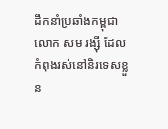ដឹកនាំប្រឆាំងកម្ពុជា លោក សម រង្ស៊ី ដែលកំពុងរស់នៅនិរទេសខ្លួន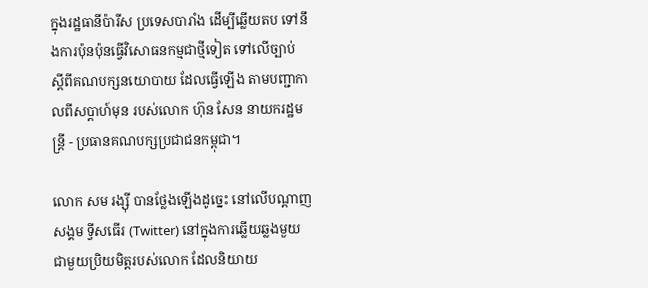ក្នុងរដ្ឋធានីប៉ារីស ប្រទេសបារាំង ដើម្បីឆ្លើយតប ទៅនឹងការប៉ុនប៉ុនធ្វើវិសោធនកម្មជាថ្មីទៀត ទៅលើច្បាប់ ស្ដីពីគណបក្សនយោបាយ ដែលធ្វើឡើង តាមបញ្ជាកាលពីសប្ដាហ៍មុន របស់លោក ហ៊ុន សែន នាយករដ្ឋមន្ត្រី - ប្រធានគណបក្សប្រជាជនកម្ពុជា។

លោក សម រង្ស៊ី បានថ្លែងឡើងដូច្នេះ នៅលើបណ្ដាញសង្គម ទ្វីសធើរ (Twitter) នៅក្នុងការឆ្លើយឆ្លងមួយ ជាមួយប្រិយមិត្តរបស់លោក ដែលនិយាយ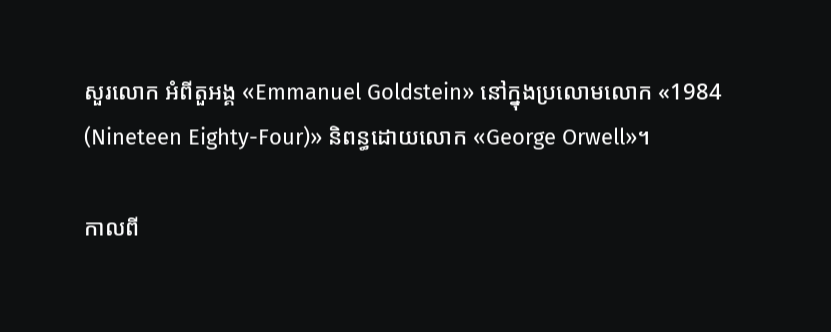សួរលោក អំពីតួអង្គ «Emmanuel Goldstein» នៅក្នុងប្រលោមលោក «1984 (Nineteen Eighty-Four)» និពន្ធដោយលោក «George Orwell»។

កាលពី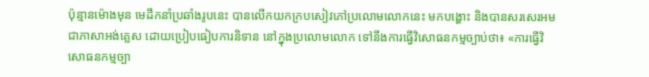ប៉ុន្មានម៉ោងមុន មេដឹកនាំប្រឆាំងរូបនេះ បានលើកយកក្របសៀវភៅប្រលោមលោកនេះ មកបង្ហោះ និងបានសរសេរអម ជាភាសាអង់គ្លេស ដោយប្រៀបធៀបការនិទាន នៅក្នុងប្រលោមលោក ទៅនឹងការធ្វើវិសោធនកម្មច្បាប់ថា៖ «ការធ្វើវិសោធនកម្មច្បា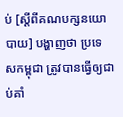ប់ [ស្ដីពីគណបក្សនយោបាយ] បង្ហាញថា ប្រទេសកម្ពុជា ត្រូវបានធ្វើឲ្យជាប់គាំ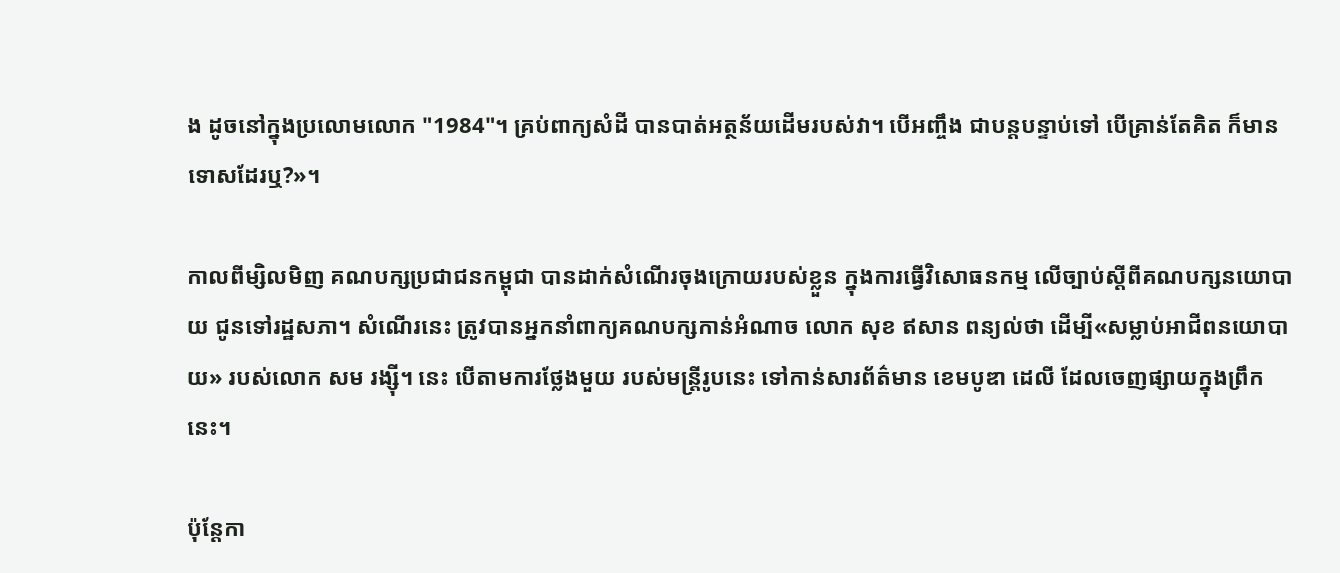ង ដូចនៅក្នុងប្រលោមលោក "1984"។ គ្រប់ពាក្យសំដី បានបាត់អត្ថន័យដើមរបស់វា។ បើអញ្ចឹង ជាបន្តបន្ទាប់ទៅ បើគ្រាន់តែគិត ក៏មានទោសដែរឬ?»។

កាលពីម្សិលមិញ គណបក្សប្រជាជនកម្ពុជា បានដាក់សំណើរចុងក្រោយរបស់ខ្លួន ក្នុងការធ្វើវិសោធនកម្ម លើច្បាប់ស្តីពីគណបក្សនយោបាយ ជូនទៅរដ្ឋសភា។ សំណើរនេះ ត្រូវបានអ្នកនាំពាក្យគណបក្សកាន់អំណាច លោក សុខ ឥសាន ពន្យល់ថា ដើម្បី«សម្លាប់អាជីពនយោបាយ» របស់លោក សម រង្ស៊ី។ នេះ បើតាមការថ្លែងមួយ របស់មន្ត្រីរូបនេះ ទៅកាន់សារព័ត៌មាន ខេមបូឌា ដេលី ដែលចេញផ្សាយក្នុងព្រឹកនេះ។

ប៉ុន្តែកា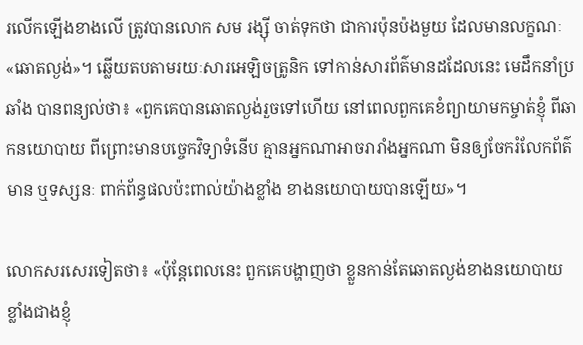រលើកឡើងខាងលើ ត្រូវបានលោក សម រង្ស៊ី ចាត់ទុកថា ជាការប៉ុនប៉ងមួយ ដែលមានលក្ខណៈ«ឆោតល្ងង់»។ ឆ្លើយតបតាមរយៈសារអេឡិចត្រូនិក ទៅកាន់សារព័ត៌មានដដែលនេះ មេដឹកនាំប្រឆាំង បានពន្យល់ថា៖ «ពួកគេបានឆោតល្ងង់រួចទៅហើយ នៅពេលពួកគេខំព្យាយាមកម្ចាត់ខ្ញុំ ពីឆាកនយោបាយ ពីព្រោះមានបច្ចេកវិទ្យាទំនើប គ្មានអ្នកណាអាចរារាំងអ្នកណា មិនឲ្យចែករំលែកព័ត៌មាន ឬទស្សនៈ ពាក់ព័ន្ធផលប៉ះពាល់យ៉ាងខ្លាំង ខាងនយោបាយបានឡើយ»។

លោកសរសេរទៀតថា៖ «ប៉ុន្តែពេលនេះ ពួកគេបង្ហាញថា ខ្លួនកាន់តែឆោតល្ងង់ខាងនយោបាយ ខ្លាំងជាងខ្ញុំ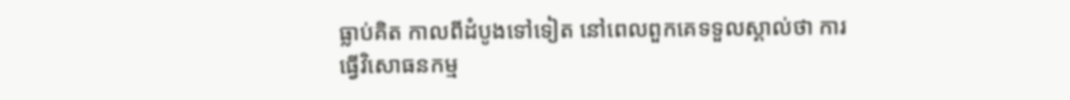ធ្លាប់គិត កាលពីដំបូងទៅទៀត នៅពេលពួកគេទទួលស្គាល់ថា ការធ្វើវិសោធនកម្ម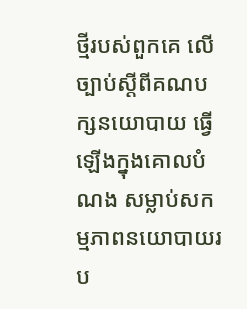ថ្មីរបស់ពួកគេ លើច្បាប់ស្តីពីគណបក្សនយោបាយ ធ្វើឡើងក្នុងគោលបំណង សម្លាប់សកម្មភាពនយោបាយរប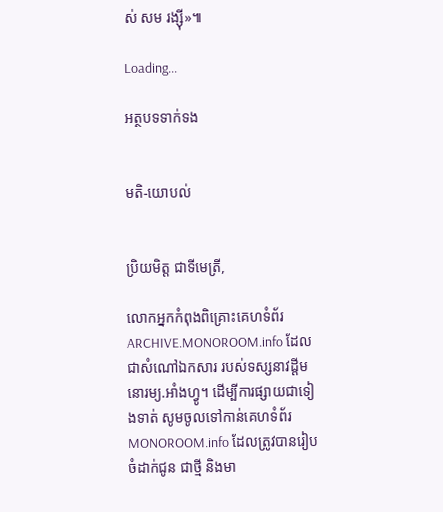ស់ សម រង្ស៊ី»៕

Loading...

អត្ថបទទាក់ទង


មតិ-យោបល់


ប្រិយមិត្ត ជាទីមេត្រី,

លោកអ្នកកំពុងពិគ្រោះគេហទំព័រ ARCHIVE.MONOROOM.info ដែលជាសំណៅឯកសារ របស់ទស្សនាវដ្ដីមនោរម្យ.អាំងហ្វូ។ ដើម្បីការផ្សាយជាទៀងទាត់ សូមចូលទៅកាន់គេហទំព័រ MONOROOM.info ដែលត្រូវបានរៀបចំដាក់ជូន ជាថ្មី និងមា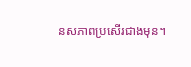នសភាពប្រសើរជាងមុន។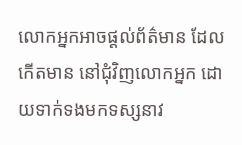លោកអ្នកអាចផ្ដល់ព័ត៌មាន ដែលកើតមាន នៅជុំវិញលោកអ្នក ដោយទាក់ទងមកទស្សនាវ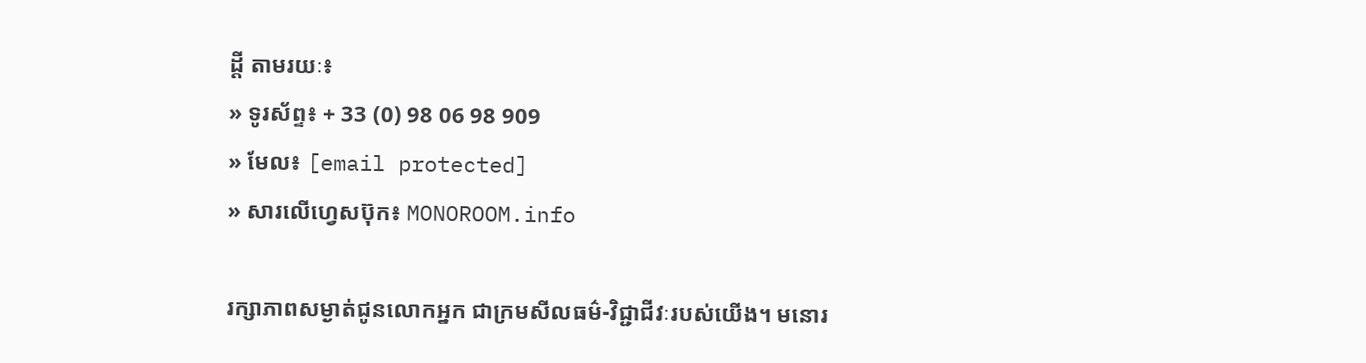ដ្ដី តាមរយៈ៖
» ទូរស័ព្ទ៖ + 33 (0) 98 06 98 909
» មែល៖ [email protected]
» សារលើហ្វេសប៊ុក៖ MONOROOM.info

រក្សាភាពសម្ងាត់ជូនលោកអ្នក ជាក្រមសីលធម៌-វិជ្ជាជីវៈរបស់យើង។ មនោរ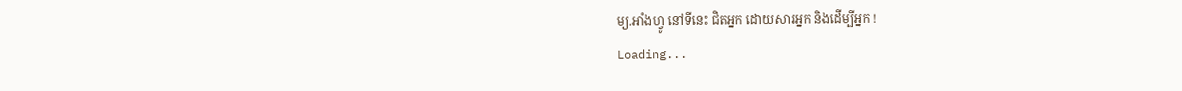ម្យ.អាំងហ្វូ នៅទីនេះ ជិតអ្នក ដោយសារអ្នក និងដើម្បីអ្នក !
Loading...